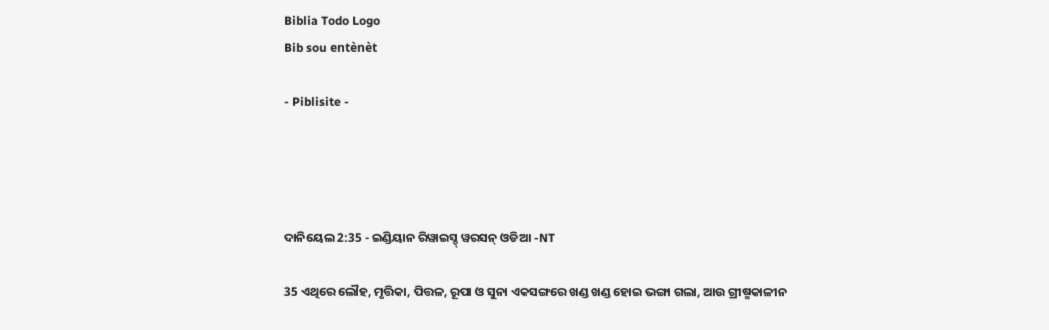Biblia Todo Logo
Bib sou entènèt

- Piblisite -




ଦାନିୟେଲ 2:35 - ଇଣ୍ଡିୟାନ ରିୱାଇସ୍ଡ୍ ୱରସନ୍ ଓଡିଆ -NT

35 ଏଥିରେ ଲୌହ, ମୃତ୍ତିକା, ପିତ୍ତଳ, ରୂପା ଓ ସୁନା ଏକସଙ୍ଗରେ ଖଣ୍ଡ ଖଣ୍ଡ ହୋଇ ଭଙ୍ଗା ଗଲା, ଆଉ ଗ୍ରୀଷ୍ମକାଳୀନ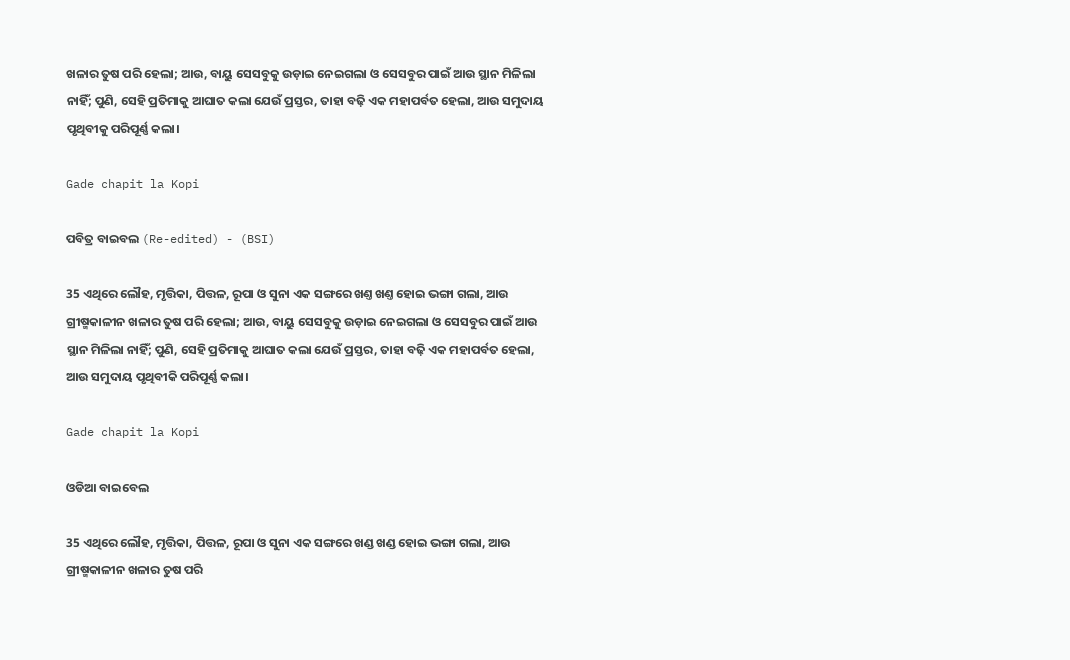ଖଳାର ତୁଷ ପରି ହେଲା; ଆଉ, ବାୟୁ ସେସବୁକୁ ଉଡ଼ାଇ ନେଇଗଲା ଓ ସେସବୁର ପାଇଁ ଆଉ ସ୍ଥାନ ମିଳିଲା ନାହିଁ; ପୁଣି, ସେହି ପ୍ରତିମାକୁ ଆଘାତ କଲା ଯେଉଁ ପ୍ରସ୍ତର, ତାହା ବଢ଼ି ଏକ ମହାପର୍ବତ ହେଲା, ଆଉ ସମୁଦାୟ ପୃଥିବୀକୁ ପରିପୂର୍ଣ୍ଣ କଲା।

Gade chapit la Kopi

ପବିତ୍ର ବାଇବଲ (Re-edited) - (BSI)

35 ଏଥିରେ ଲୌହ, ମୃତ୍ତିକା, ପିତ୍ତଳ, ରୂପା ଓ ସୁନା ଏକ ସଙ୍ଗରେ ଖଣ୍ତ ଖଣ୍ତ ହୋଇ ଭଙ୍ଗା ଗଲା, ଆଉ ଗ୍ରୀଷ୍ମକାଳୀନ ଖଳାର ତୁଷ ପରି ହେଲା; ଆଉ, ବାୟୁ ସେସବୁକୁ ଉଡ଼ାଇ ନେଇଗଲା ଓ ସେସବୁର ପାଇଁ ଆଉ ସ୍ଥାନ ମିଳିଲା ନାହିଁ; ପୁଣି, ସେହି ପ୍ରତିମାକୁ ଆଘାତ କଲା ଯେଉଁ ପ୍ରସ୍ତର, ତାହା ବଢ଼ି ଏକ ମହାପର୍ବତ ହେଲା, ଆଉ ସମୁଦାୟ ପୃଥିବୀକି ପରିପୂର୍ଣ୍ଣ କଲା।

Gade chapit la Kopi

ଓଡିଆ ବାଇବେଲ

35 ଏଥିରେ ଲୌହ, ମୃତ୍ତିକା, ପିତ୍ତଳ, ରୂପା ଓ ସୁନା ଏକ ସଙ୍ଗରେ ଖଣ୍ଡ ଖଣ୍ଡ ହୋଇ ଭଙ୍ଗା ଗଲା, ଆଉ ଗ୍ରୀଷ୍ମକାଳୀନ ଖଳାର ତୁଷ ପରି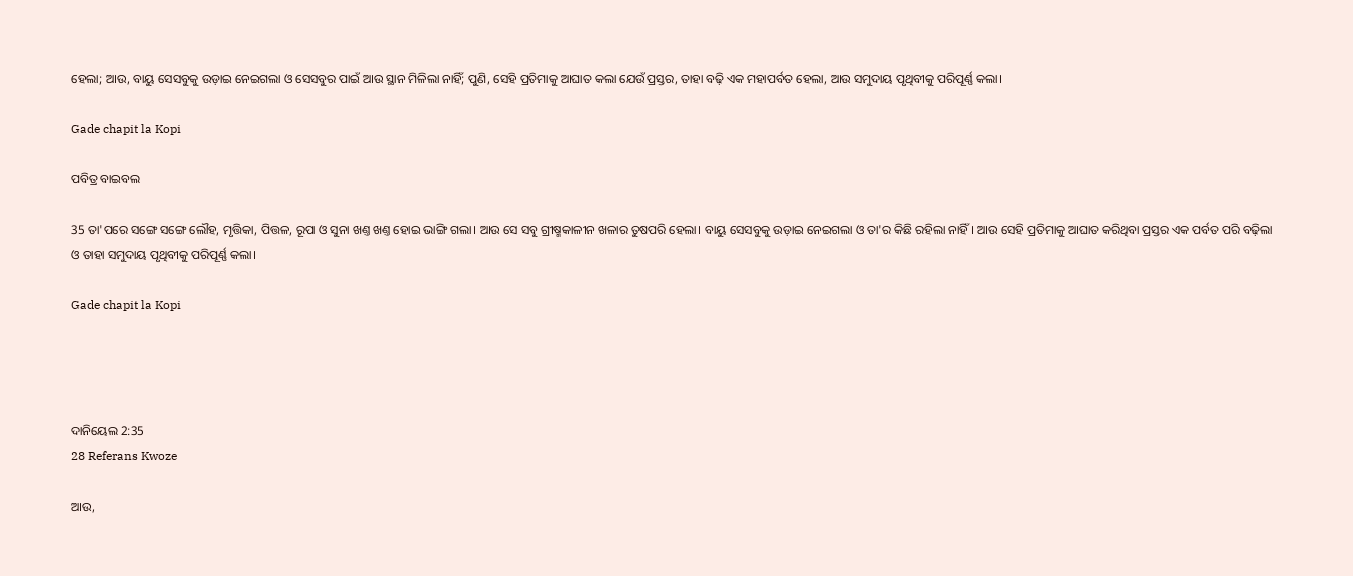ହେଲା; ଆଉ, ବାୟୁ ସେସବୁକୁ ଉଡ଼ାଇ ନେଇଗଲା ଓ ସେସବୁର ପାଇଁ ଆଉ ସ୍ଥାନ ମିଳିଲା ନାହିଁ; ପୁଣି, ସେହି ପ୍ରତିମାକୁ ଆଘାତ କଲା ଯେଉଁ ପ୍ରସ୍ତର, ତାହା ବଢ଼ି ଏକ ମହାପର୍ବତ ହେଲା, ଆଉ ସମୁଦାୟ ପୃଥିବୀକୁ ପରିପୂର୍ଣ୍ଣ କଲା।

Gade chapit la Kopi

ପବିତ୍ର ବାଇବଲ

35 ତା'ପରେ ସଙ୍ଗେ ସଙ୍ଗେ ଲୌହ, ମୃତ୍ତିକା, ପିତ୍ତଳ, ରୂପା ଓ ସୁନା ଖଣ୍ତ ଖଣ୍ତ ହୋଇ ଭାଙ୍ଗି ଗଲା। ଆଉ ସେ ସବୁ ଗ୍ରୀଷ୍ମକାଳୀନ ଖଳାର ତୁଷପରି ହେଲା। ବାୟୁ ସେସବୁକୁ ଉଡ଼ାଇ ନେଇଗଲା ଓ ତା'ର କିଛି ରହିଲା ନାହିଁ। ଆଉ ସେହି ପ୍ରତିମାକୁ ଆଘାତ କରିଥିବା ପ୍ରସ୍ତର ଏକ ପର୍ବତ ପରି ବଢ଼ିଲା ଓ ତାହା ସମୁଦାୟ ପୃଥିବୀକୁ ପରିପୂର୍ଣ୍ଣ କଲା।

Gade chapit la Kopi




ଦାନିୟେଲ 2:35
28 Referans Kwoze

ଆଉ,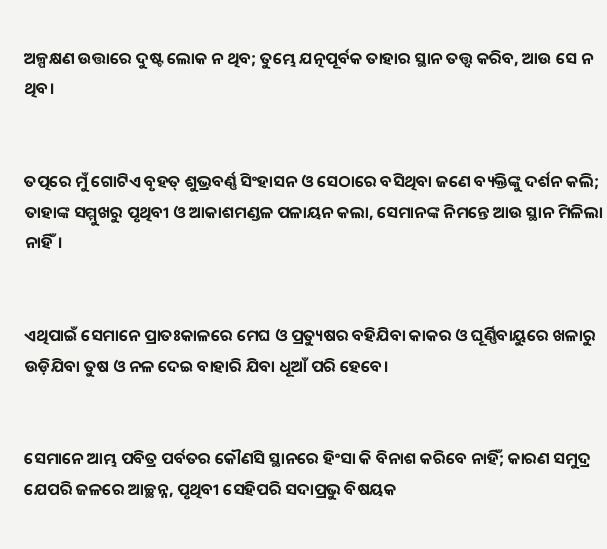ଅଳ୍ପକ୍ଷଣ ଉତ୍ତାରେ ଦୁଷ୍ଟ ଲୋକ ନ ଥିବ; ତୁମ୍ଭେ ଯତ୍ନପୂର୍ବକ ତାହାର ସ୍ଥାନ ତତ୍ତ୍ୱ କରିବ, ଆଉ ସେ ନ ଥିବ।


ତତ୍ପରେ ମୁଁ ଗୋଟିଏ ବୃହତ୍ ଶୁଭ୍ରବର୍ଣ୍ଣ ସିଂହାସନ ଓ ସେଠାରେ ବସିଥିବା ଜଣେ ବ୍ୟକ୍ତିଙ୍କୁ ଦର୍ଶନ କଲି; ତାହାଙ୍କ ସମ୍ମୁଖରୁ ପୃଥିବୀ ଓ ଆକାଶମଣ୍ଡଳ ପଳାୟନ କଲା, ସେମାନଙ୍କ ନିମନ୍ତେ ଆଉ ସ୍ଥାନ ମିଳିଲା ନାହିଁ।


ଏଥିପାଇଁ ସେମାନେ ପ୍ରାତଃକାଳରେ ମେଘ ଓ ପ୍ରତ୍ୟୁଷର ବହିଯିବା କାକର ଓ ଘୂର୍ଣ୍ଣିବାୟୁରେ ଖଳାରୁ ଉଡ଼ିଯିବା ତୁଷ ଓ ନଳ ଦେଇ ବାହାରି ଯିବା ଧୂଆଁ ପରି ହେବେ।


ସେମାନେ ଆମ୍ଭ ପବିତ୍ର ପର୍ବତର କୌଣସି ସ୍ଥାନରେ ହିଂସା କି ବିନାଶ କରିବେ ନାହିଁ; କାରଣ ସମୁଦ୍ର ଯେପରି ଜଳରେ ଆଚ୍ଛନ୍ନ, ପୃଥିବୀ ସେହିପରି ସଦାପ୍ରଭୁ ବିଷୟକ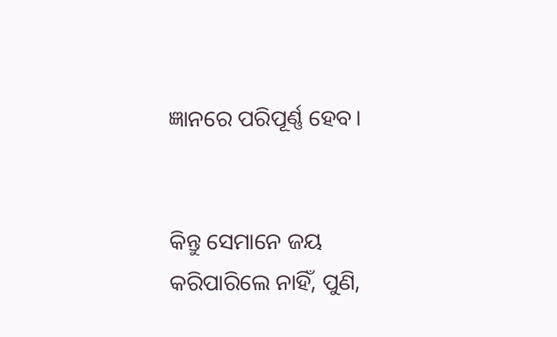ଜ୍ଞାନରେ ପରିପୂର୍ଣ୍ଣ ହେବ।


କିନ୍ତୁ ସେମାନେ ଜୟ କରିପାରିଲେ ନାହିଁ, ପୁଣି,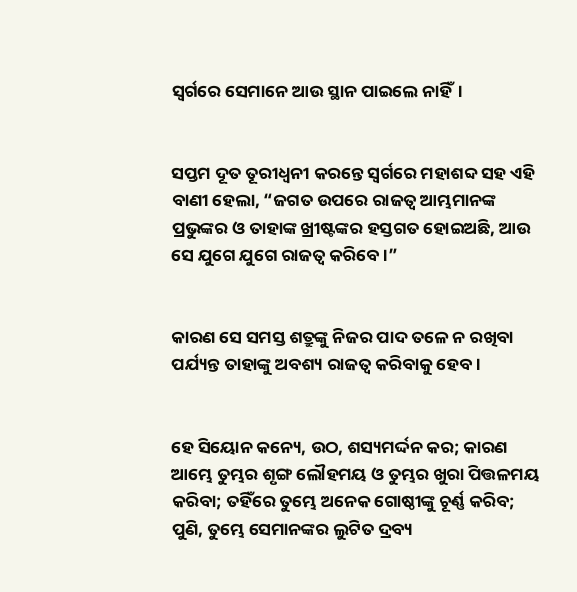ସ୍ୱର୍ଗରେ ସେମାନେ ଆଉ ସ୍ଥାନ ପାଇଲେ ନାହିଁ।


ସପ୍ତମ ଦୂତ ତୂରୀଧ୍ୱନୀ କରନ୍ତେ ସ୍ୱର୍ଗରେ ମହାଶବ୍ଦ ସହ ଏହି ବାଣୀ ହେଲା, “ଜଗତ ଉପରେ ରାଜତ୍ୱ ଆମ୍ଭମାନଙ୍କ ପ୍ରଭୁଙ୍କର ଓ ତାହାଙ୍କ ଖ୍ରୀଷ୍ଟଙ୍କର ହସ୍ତଗତ ହୋଇଅଛି, ଆଉ ସେ ଯୁଗେ ଯୁଗେ ରାଜତ୍ୱ କରିବେ।”


କାରଣ ସେ ସମସ୍ତ ଶତ୍ରୁଙ୍କୁ ନିଜର ପାଦ ତଳେ ନ ରଖିବା ପର୍ଯ୍ୟନ୍ତ ତାହାଙ୍କୁ ଅବଶ୍ୟ ରାଜତ୍ୱ କରିବାକୁ ହେବ।


ହେ ସିୟୋନ କନ୍ୟେ, ଉଠ, ଶସ୍ୟମର୍ଦ୍ଦନ କର; କାରଣ ଆମ୍ଭେ ତୁମ୍ଭର ଶୃଙ୍ଗ ଲୌହମୟ ଓ ତୁମ୍ଭର ଖୁରା ପିତ୍ତଳମୟ କରିବା; ତହିଁରେ ତୁମ୍ଭେ ଅନେକ ଗୋଷ୍ଠୀଙ୍କୁ ଚୂର୍ଣ୍ଣ କରିବ; ପୁଣି, ତୁମ୍ଭେ ସେମାନଙ୍କର ଲୁଟିତ ଦ୍ରବ୍ୟ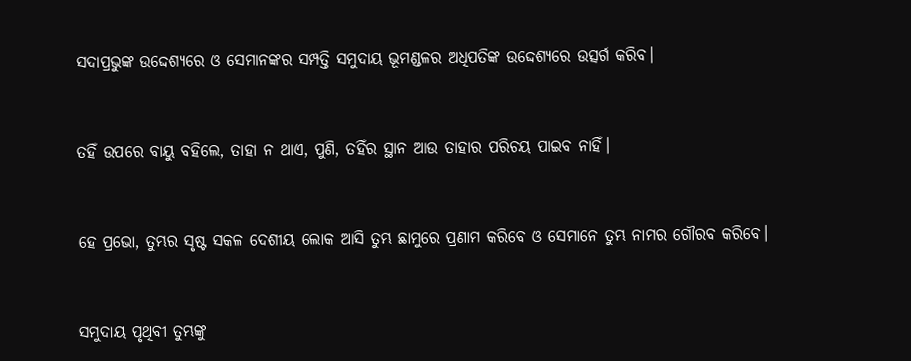ସଦାପ୍ରଭୁଙ୍କ ଉଦ୍ଦେଶ୍ୟରେ ଓ ସେମାନଙ୍କର ସମ୍ପତ୍ତି ସମୁଦାୟ ଭୂମଣ୍ଡଳର ଅଧିପତିଙ୍କ ଉଦ୍ଦେଶ୍ୟରେ ଉତ୍ସର୍ଗ କରିବ।


ତହିଁ ଉପରେ ବାୟୁ ବହିଲେ, ତାହା ନ ଥାଏ, ପୁଣି, ତହିଁର ସ୍ଥାନ ଆଉ ତାହାର ପରିଚୟ ପାଇବ ନାହିଁ।


ହେ ପ୍ରଭୋ, ତୁମ୍ଭର ସୃଷ୍ଟ ସକଳ ଦେଶୀୟ ଲୋକ ଆସି ତୁମ୍ଭ ଛାମୁରେ ପ୍ରଣାମ କରିବେ ଓ ସେମାନେ ତୁମ୍ଭ ନାମର ଗୌରବ କରିବେ।


ସମୁଦାୟ ପୃଥିବୀ ତୁମ୍ଭଙ୍କୁ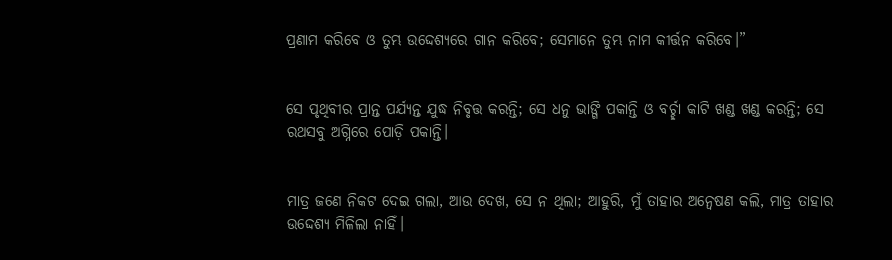ପ୍ରଣାମ କରିବେ ଓ ତୁମ୍ଭ ଉଦ୍ଦେଶ୍ୟରେ ଗାନ କରିବେ; ସେମାନେ ତୁମ୍ଭ ନାମ କୀର୍ତ୍ତନ କରିବେ।”


ସେ ପୃଥିବୀର ପ୍ରାନ୍ତ ପର୍ଯ୍ୟନ୍ତ ଯୁଦ୍ଧ ନିବୃତ୍ତ କରନ୍ତି; ସେ ଧନୁ ଭାଙ୍ଗି ପକାନ୍ତି ଓ ବର୍ଚ୍ଛା କାଟି ଖଣ୍ଡ ଖଣ୍ଡ କରନ୍ତି; ସେ ରଥସବୁ ଅଗ୍ନିରେ ପୋଡ଼ି ପକାନ୍ତି।


ମାତ୍ର ଜଣେ ନିକଟ ଦେଇ ଗଲା, ଆଉ ଦେଖ, ସେ ନ ଥିଲା; ଆହୁରି, ମୁଁ ତାହାର ଅନ୍ୱେଷଣ କଲି, ମାତ୍ର ତାହାର ଉଦ୍ଦେଶ୍ୟ ମିଳିଲା ନାହିଁ।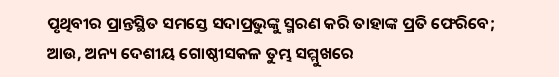ପୃଥିବୀର ପ୍ରାନ୍ତସ୍ଥିତ ସମସ୍ତେ ସଦାପ୍ରଭୁଙ୍କୁ ସ୍ମରଣ କରି ତାହାଙ୍କ ପ୍ରତି ଫେରିବେ; ଆଉ, ଅନ୍ୟ ଦେଶୀୟ ଗୋଷ୍ଠୀସକଳ ତୁମ୍ଭ ସମ୍ମୁଖରେ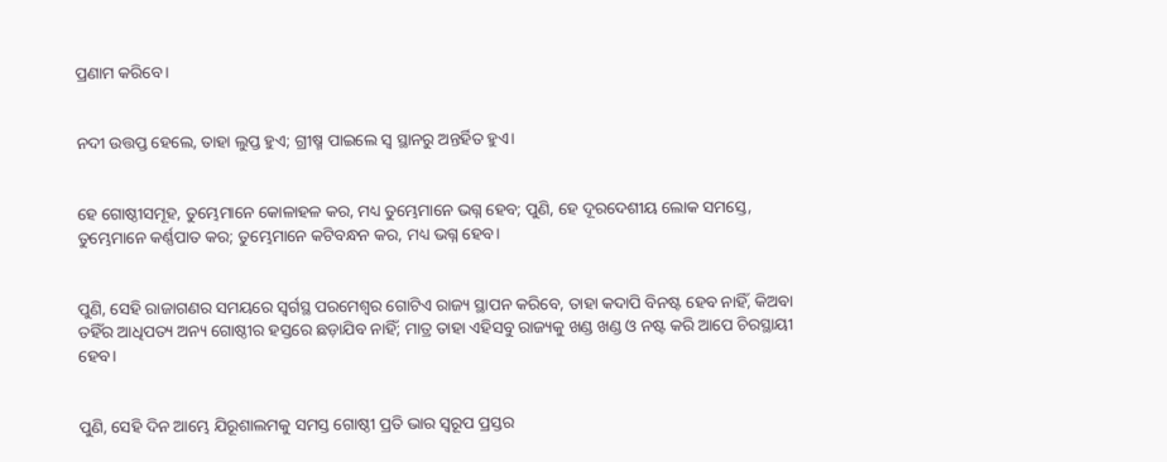ପ୍ରଣାମ କରିବେ।


ନଦୀ ଉତ୍ତପ୍ତ ହେଲେ, ତାହା ଲୁପ୍ତ ହୁଏ; ଗ୍ରୀଷ୍ମ ପାଇଲେ ସ୍ୱ ସ୍ଥାନରୁ ଅନ୍ତର୍ହିତ ହୁଏ।


ହେ ଗୋଷ୍ଠୀସମୂହ, ତୁମ୍ଭେମାନେ କୋଳାହଳ କର, ମଧ୍ୟ ତୁମ୍ଭେମାନେ ଭଗ୍ନ ହେବ; ପୁଣି, ହେ ଦୂରଦେଶୀୟ ଲୋକ ସମସ୍ତେ, ତୁମ୍ଭେମାନେ କର୍ଣ୍ଣପାତ କର; ତୁମ୍ଭେମାନେ କଟିବନ୍ଧନ କର, ମଧ୍ୟ ଭଗ୍ନ ହେବ।


ପୁଣି, ସେହି ରାଜାଗଣର ସମୟରେ ସ୍ୱର୍ଗସ୍ଥ ପରମେଶ୍ୱର ଗୋଟିଏ ରାଜ୍ୟ ସ୍ଥାପନ କରିବେ, ତାହା କଦାପି ବିନଷ୍ଟ ହେବ ନାହିଁ, କିଅବା ତହିଁର ଆଧିପତ୍ୟ ଅନ୍ୟ ଗୋଷ୍ଠୀର ହସ୍ତରେ ଛଡ଼ାଯିବ ନାହିଁ; ମାତ୍ର ତାହା ଏହିସବୁ ରାଜ୍ୟକୁ ଖଣ୍ଡ ଖଣ୍ଡ ଓ ନଷ୍ଟ କରି ଆପେ ଚିରସ୍ଥାୟୀ ହେବ।


ପୁଣି, ସେହି ଦିନ ଆମ୍ଭେ ଯିରୂଶାଲମକୁ ସମସ୍ତ ଗୋଷ୍ଠୀ ପ୍ରତି ଭାର ସ୍ୱରୂପ ପ୍ରସ୍ତର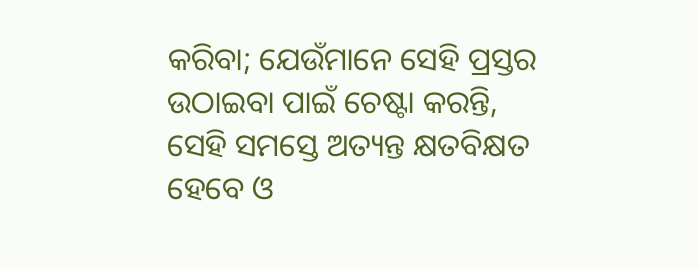କରିବା; ଯେଉଁମାନେ ସେହି ପ୍ରସ୍ତର ଉଠାଇବା ପାଇଁ ଚେଷ୍ଟା କରନ୍ତି, ସେହି ସମସ୍ତେ ଅତ୍ୟନ୍ତ କ୍ଷତବିକ୍ଷତ ହେବେ ଓ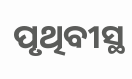ପୃଥିବୀସ୍ଥ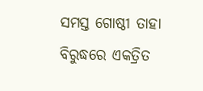ସମସ୍ତ ଗୋଷ୍ଠୀ ତାହା ବିରୁଦ୍ଧରେ ଏକତ୍ରିତ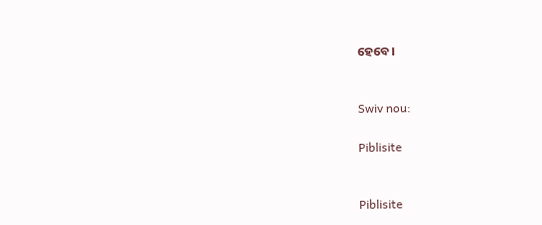ହେବେ।


Swiv nou:

Piblisite


Piblisite